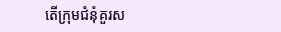តើក្រុមជំនុំគួរស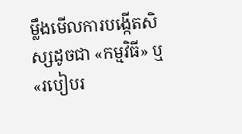ម្លឹងមើលការបង្កើតសិស្សដូចជា «កម្មវិធី» ឬ «របៀបរ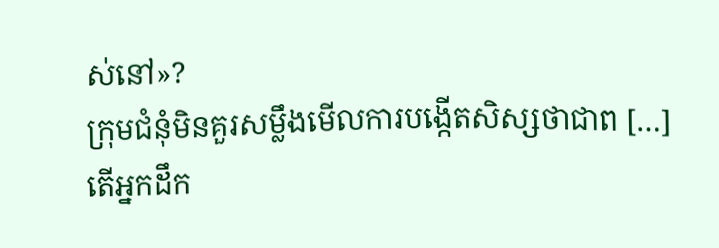ស់នៅ»?
ក្រុមជំនុំមិនគួរសម្លឹងមើលការបង្កើតសិស្សថាជាព […]
តើអ្នកដឹក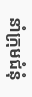នាំក្រុមជំនុំ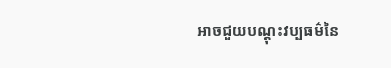អាចជួយបណ្ដុះវប្បធម៌នៃ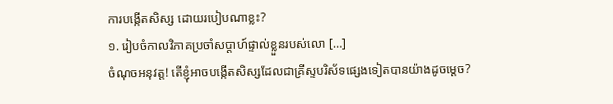ការបង្កើតសិស្ស ដោយរបៀបណាខ្លះ?
១. រៀបចំកាលវិភាគប្រចាំសប្ដាហ៍ផ្ទាល់ខ្លួនរបស់លោ […]
ចំណុចអនុវត្ត! តើខ្ញុំអាចបង្កើតសិស្សដែលជាគ្រីស្ទបរិស័ទផ្សេងទៀតបានយ៉ាងដូចម្ដេច?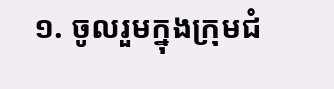១. ចូលរួមក្នុងក្រុមជំ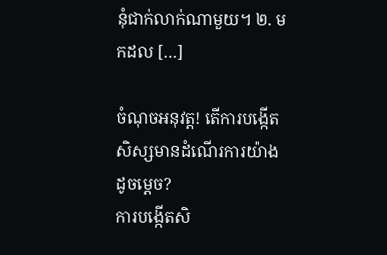នុំជាក់លាក់ណាមួយ។ ២. មកដល […]

ចំណុចអនុវត្ត! តើការបង្កើតសិស្សមានដំណើរការយ៉ាងដូចម្ដេច?
ការបង្កើតសិ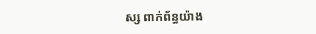ស្ស ពាក់ព័ន្ធយ៉ាង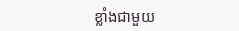ខ្លាំងជាមួយ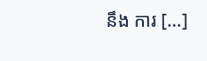នឹង ការ […]